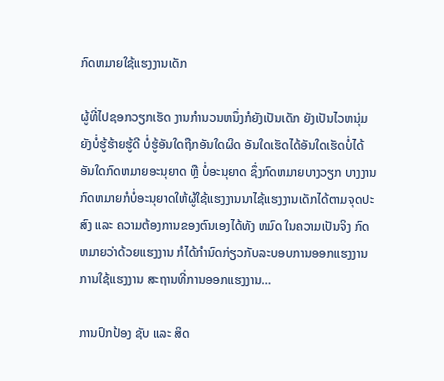ກົດຫມາຍໃຊ້ແຮງງານເດັກ

ຜູ້ທີ່ໄປຊອກວຽກເຮັດ ງານກໍານວນຫນຶ່ງກໍຍັງເປັນເດັກ ຍັງເປັນໄວຫນຸ່ມ ຍັງບໍ່ຮູ້ຮ້າຍຮູ້ດີ ບໍ່ຮູ້ອັນໃດຖືກອັນໃດຜິດ ອັນໃດເຮັດໄດ້ອັນໃດເຮັດບໍ່ໄດ້ ອັນໃດກົດຫມາຍອະນຸຍາດ ຫຼື ບໍ່ອະນຸຍາດ ຊຶ່ງກົດຫມາຍບາງວຽກ ບາງງານ ກົດຫມາຍກໍບໍ່ອະນຸຍາດໃຫ້ຜູ້ໃຊ້ແຮງງານນາໄຊ້ແຮງງານເດັກໄດ້ຕາມຈຸດປະສົງ ແລະ ຄວາມຕ້ອງການຂອງຕົນເອງໄດ້ທັງ ຫມົດ ໃນຄວາມເປັນຈິງ ກົດຫມາຍວ່າດ້ວຍແຮງງານ ກໍໄດ້ກໍານົດກ່ຽວກັບລະບອບການອອກແຮງງານ ການໃຊ້ແຮງງານ ສະຖານທີ່ການອອກແຮງງານ…

ການປົກປ້ອງ ຊັບ ແລະ ສິດ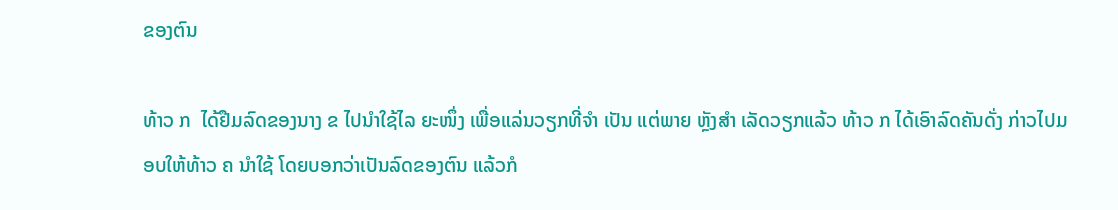ຂອງຕົນ

ທ້າວ ກ  ໄດ້ຢືມລົດຂອງນາງ ຂ ໄປນຳໃຊ້ໄລ ຍະໜຶ່ງ ເພື່ອແລ່ນວຽກທີ່ຈຳ ເປັນ ແຕ່ພາຍ ຫຼັງສຳ ເລັດວຽກແລ້ວ ທ້າວ ກ ໄດ້ເອົາລົດຄັນດັ່ງ ກ່າວໄປມອບໃຫ້ທ້າວ ຄ ນຳໃຊ້ ໂດຍບອກວ່າເປັນລົດຂອງຕົນ ແລ້ວກໍ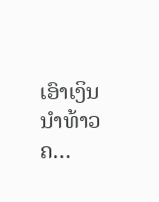ເອົາເງິນນຳທ້າວ ຄ…